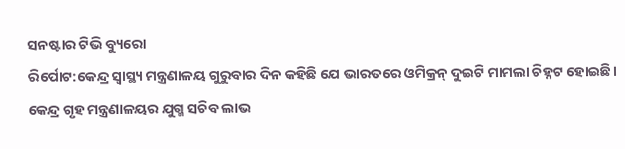ସନଷ୍ଟାର ଟିଭି ବ୍ୟୁରୋ
ରିର୍ପୋଟ:କେନ୍ଦ୍ର ସ୍ୱାସ୍ଥ୍ୟ ମନ୍ତ୍ରଣାଳୟ ଗୁରୁବାର ଦିନ କହିଛି ଯେ ଭାରତରେ ଓମିକ୍ରନ୍ ଦୁଇଟି ମାମଲା ଚିହ୍ନଟ ହୋଇଛି। କେନ୍ଦ୍ର ଗୃହ ମନ୍ତ୍ରଣାଳୟର ଯୁଗ୍ମ ସଚିବ ଲାଭ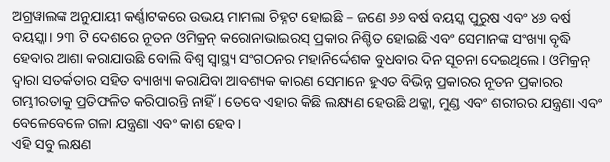ଅଗ୍ରୱାଲଙ୍କ ଅନୁଯାୟୀ କର୍ଣ୍ଣାଟକରେ ଉଭୟ ମାମଲା ଚିହ୍ନଟ ହୋଇଛି – ଜଣେ ୬୬ ବର୍ଷ ବୟସ୍କ ପୁରୁଷ ଏବଂ ୪୬ ବର୍ଷ ବୟସ୍କା। ୨୩ ଟି ଦେଶରେ ନୂତନ ଓମିକ୍ରନ୍ କରୋନାଭାଇରସ୍ ପ୍ରକାର ନିଶ୍ଚିତ ହୋଇଛି ଏବଂ ସେମାନଙ୍କ ସଂଖ୍ୟା ବୃଦ୍ଧି ହେବାର ଆଶା କରାଯାଉଛି ବୋଲି ବିଶ୍ୱ ସ୍ୱାସ୍ଥ୍ୟ ସଂଗଠନର ମହାନିର୍ଦ୍ଦେଶକ ବୁଧବାର ଦିନ ସୂଚନା ଦେଇଥିଲେ। ଓମିକ୍ରନ୍ ଦ୍ବାରା ସତର୍କତାର ସହିତ ବ୍ୟାଖ୍ୟା କରାଯିବା ଆବଶ୍ୟକ କାରଣ ସେମାନେ ହୁଏତ ବିଭିନ୍ନ ପ୍ରକାରର ନୂତନ ପ୍ରକାରର ଗମ୍ଭୀରତାକୁ ପ୍ରତିଫଳିତ କରିପାରନ୍ତି ନାହିଁ । ତେବେ ଏହାର କିଛି ଲକ୍ଷ୍ୟଣ ହେଉଛି ଥକ୍କା, ମୁଣ୍ଡ ଏବଂ ଶରୀରର ଯନ୍ତ୍ରଣା ଏବଂ ବେଳେବେଳେ ଗଳା ଯନ୍ତ୍ରଣା ଏବଂ କାଶ ହେବ।
ଏହି ସବୁ ଲକ୍ଷଣ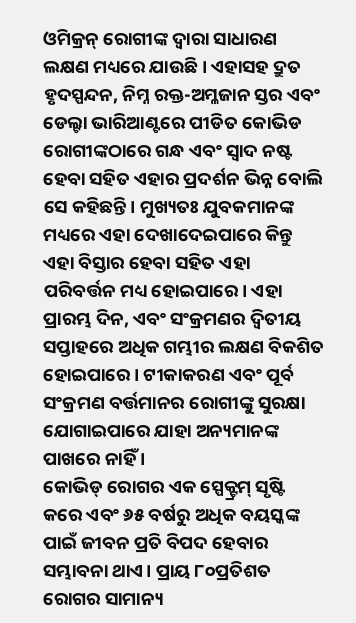ଓମିକ୍ରନ୍ ରୋଗୀଙ୍କ ଦ୍ୱାରା ସାଧାରଣ ଲକ୍ଷଣ ମଧ୍ୟରେ ଯାଉଛି। ଏହାସହ ଦ୍ରୁତ ହୃଦସ୍ପନ୍ଦନ, ନିମ୍ନ ରକ୍ତ-ଅମ୍ଳଜାନ ସ୍ତର ଏବଂ ଡେଲ୍ଟା ଭାରିଆଣ୍ଟରେ ପୀଡିତ କୋଭିଡ ରୋଗୀଙ୍କଠାରେ ଗନ୍ଧ ଏବଂ ସ୍ୱାଦ ନଷ୍ଟ ହେବା ସହିତ ଏହାର ପ୍ରଦର୍ଶନ ଭିନ୍ନ ବୋଲି ସେ କହିଛନ୍ତି। ମୁଖ୍ୟତଃ ଯୁବକମାନଙ୍କ ମଧ୍ୟରେ ଏହା ଦେଖାଦେଇପାରେ କିନ୍ତୁ ଏହା ବିସ୍ତାର ହେବା ସହିତ ଏହା ପରିବର୍ତ୍ତନ ମଧ୍ୟ ହୋଇପାରେ। ଏହା ପ୍ରାରମ୍ଭ ଦିନ, ଏବଂ ସଂକ୍ରମଣର ଦ୍ୱିତୀୟ ସପ୍ତାହରେ ଅଧିକ ଗମ୍ଭୀର ଲକ୍ଷଣ ବିକଶିତ ହୋଇପାରେ। ଟୀକାକରଣ ଏବଂ ପୂର୍ବ ସଂକ୍ରମଣ ବର୍ତ୍ତମାନର ରୋଗୀଙ୍କୁ ସୁରକ୍ଷା ଯୋଗାଇପାରେ ଯାହା ଅନ୍ୟମାନଙ୍କ ପାଖରେ ନାହିଁ ।
କୋଭିଡ୍ ରୋଗର ଏକ ସ୍ପେକ୍ଟ୍ରମ୍ ସୃଷ୍ଟି କରେ ଏବଂ ୬୫ ବର୍ଷରୁ ଅଧିକ ବୟସ୍କଙ୍କ ପାଇଁ ଜୀବନ ପ୍ରତି ବିପଦ ହେବାର ସମ୍ଭାବନା ଥାଏ। ପ୍ରାୟ ୮୦ପ୍ରତିଶତ ରୋଗର ସାମାନ୍ୟ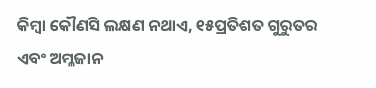କିମ୍ବା କୌଣସି ଲକ୍ଷଣ ନଥାଏ, ୧୫ପ୍ରତିଶତ ଗୁରୁତର ଏବଂ ଅମ୍ଳଜାନ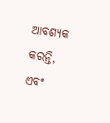ଆବଶ୍ୟକ କରନ୍ତି, ଏବଂ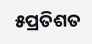୫ପ୍ରତିଶତ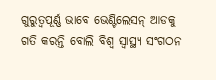ଗୁରୁତ୍ବପୂର୍ଣ୍ଣ ଭାବେ ଭେଣ୍ଟିଲେସନ୍ ଆଡକୁ ଗତି କରନ୍ତି ବୋଲି ବିଶ୍ୱ ସ୍ୱାସ୍ଥ୍ୟ ସଂଗଠନ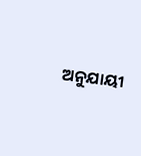ଅନୁଯାୟୀ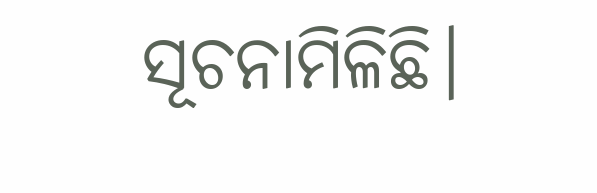ସୂଚନାମିଳିଛି।